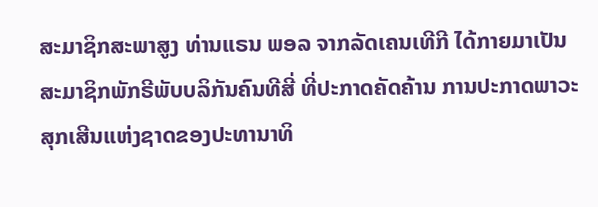ສະມາຊິກສະພາສູງ ທ່ານແຣນ ພອລ ຈາກລັດເຄນເທີກີ ໄດ້ກາຍມາເປັນ
ສະມາຊິກພັກຣີພັບບລິກັນຄົນທີສີ່ ທີ່ປະກາດຄັດຄ້ານ ການປະກາດພາວະ
ສຸກເສີນແຫ່ງຊາດຂອງປະທານາທິ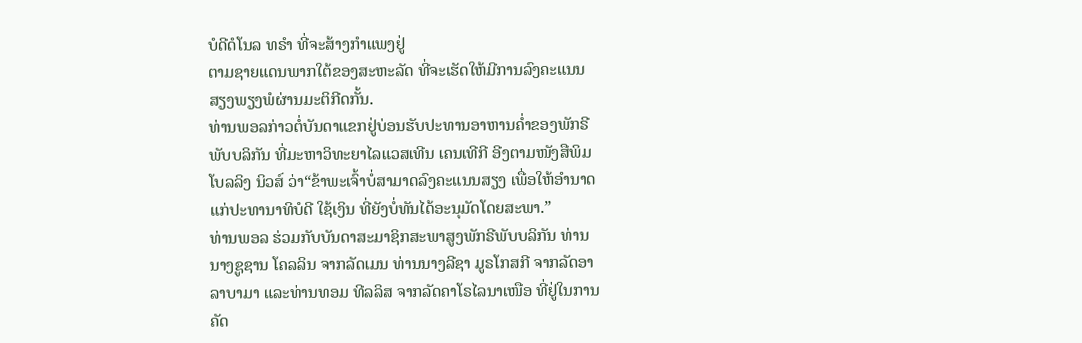ບໍດີດໍໂນລ ທຣຳ ທີ່ຈະສ້າງກຳແພງຢູ່
ຕາມຊາຍແດນພາກໃຕ້ຂອງສະຫະລັດ ທີ່ຈະເຮັດໃຫ້ມີການລົງຄະແນນ
ສຽງພຽງພໍຜ່ານມະຕິກີດກັ້ນ.
ທ່ານພອລກ່າວຕໍ່ບັນດາແຂກຢູ່ບ່ອນຮັບປະທານອາຫານຄ່ຳຂອງພັກຣີ
ພັບບລິກັນ ທີ່ມະຫາວິທະຍາໄລແວສເທີນ ເຄນເທີກີ ອີງຕາມໜັງສືພິມ
ໂບລລິງ ນິວສ໌ ວ່າ“ຂ້າພະເຈົ້າບໍ່ສາມາດລົງຄະແນນສຽງ ເພື່ອໃຫ້ອຳນາດ
ແກ່ປະທານາທິບໍດີ ໃຊ້ເງິນ ທີ່ຍັງບໍ່ທັນໄດ້ອະນຸມັດໂດຍສະພາ.”
ທ່ານພອລ ຮ່ວມກັບບັນດາສະມາຊິກສະພາສູງພັກຣີພັບບລິກັນ ທ່ານ
ນາງຊູຊານ ໂຄລລິນ ຈາກລັດເມນ ທ່ານນາງລີຊາ ມູຣໂກສກີ ຈາກລັດອາ
ລາບາມາ ແລະທ່ານທອມ ທີລລິສ ຈາກລັດຄາໂຣໄລນາເໜືອ ທີ່ຢູ່ໃນການ
ຄັດ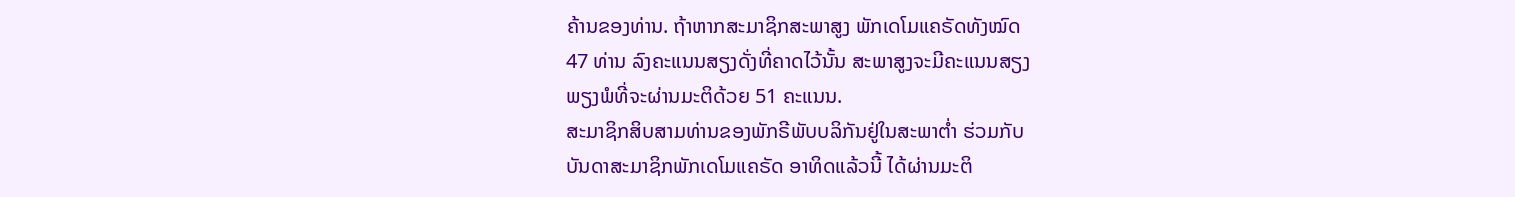ຄ້ານຂອງທ່ານ. ຖ້າຫາກສະມາຊິກສະພາສູງ ພັກເດໂມແຄຣັດທັງໝົດ
47 ທ່ານ ລົງຄະແນນສຽງດັ່ງທີ່ຄາດໄວ້ນັ້ນ ສະພາສູງຈະມີຄະແນນສຽງ
ພຽງພໍທີ່ຈະຜ່ານມະຕິດ້ວຍ 51 ຄະແນນ.
ສະມາຊິກສິບສາມທ່ານຂອງພັກຣີພັບບລິກັນຢູ່ໃນສະພາຕ່ຳ ຮ່ວມກັບ
ບັນດາສະມາຊິກພັກເດໂມແຄຣັດ ອາທິດແລ້ວນີ້ ໄດ້ຜ່ານມະຕິ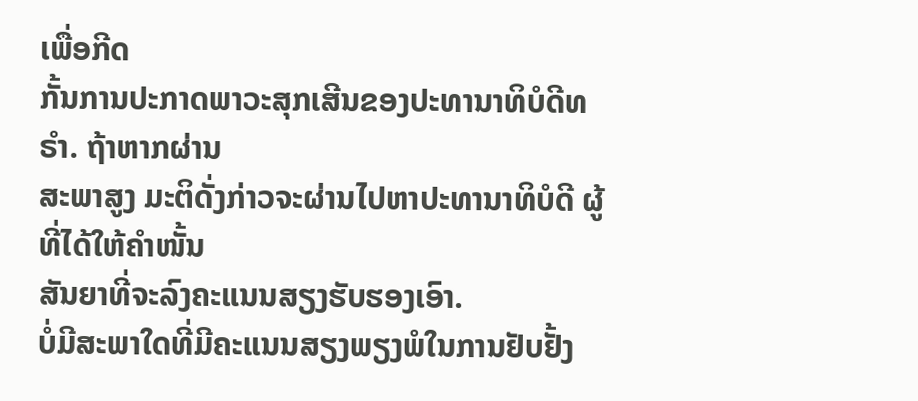ເພື່ອກີດ
ກັ້ນການປະກາດພາວະສຸກເສີນຂອງປະທານາທິບໍດີທຣໍາ. ຖ້າຫາກຜ່ານ
ສະພາສູງ ມະຕິດັ່ງກ່າວຈະຜ່ານໄປຫາປະທານາທິບໍດີ ຜູ້ທີ່ໄດ້ໃຫ້ຄຳໜັ້ນ
ສັນຍາທີ່ຈະລົງຄະແນນສຽງຮັບຮອງເອົາ.
ບໍ່ມີສະພາໃດທີ່ມີຄະແນນສຽງພຽງພໍໃນການຢັບຢັ້ງ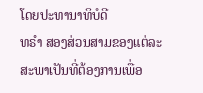ໂດຍປະທານາທິບໍດີ
ທຣຳ ສອງສ່ວນສາມຂອງແຕ່ລະສະພາເປັນທີ່ຕ້ອງການເພື່ອ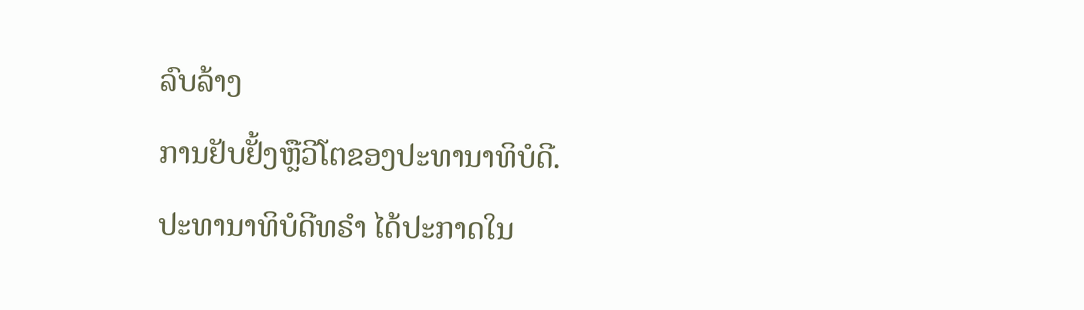ລົບລ້າງ
ການຢັບຢັ້ງຫຼືວີໂຕຂອງປະທານາທິບໍດີ.
ປະທານາທິບໍດີທຣຳ ໄດ້ປະກາດໃນ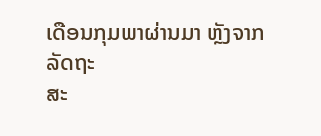ເດືອນກຸມພາຜ່ານມາ ຫຼັງຈາກລັດຖະ
ສະ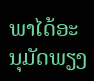ພາໄດ້ອະນຸມັດພຽງ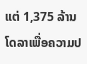ແຕ່ 1,375 ລ້ານໂດລາເພື່ອຄວາມປ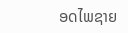ອດໄພຊາຍ